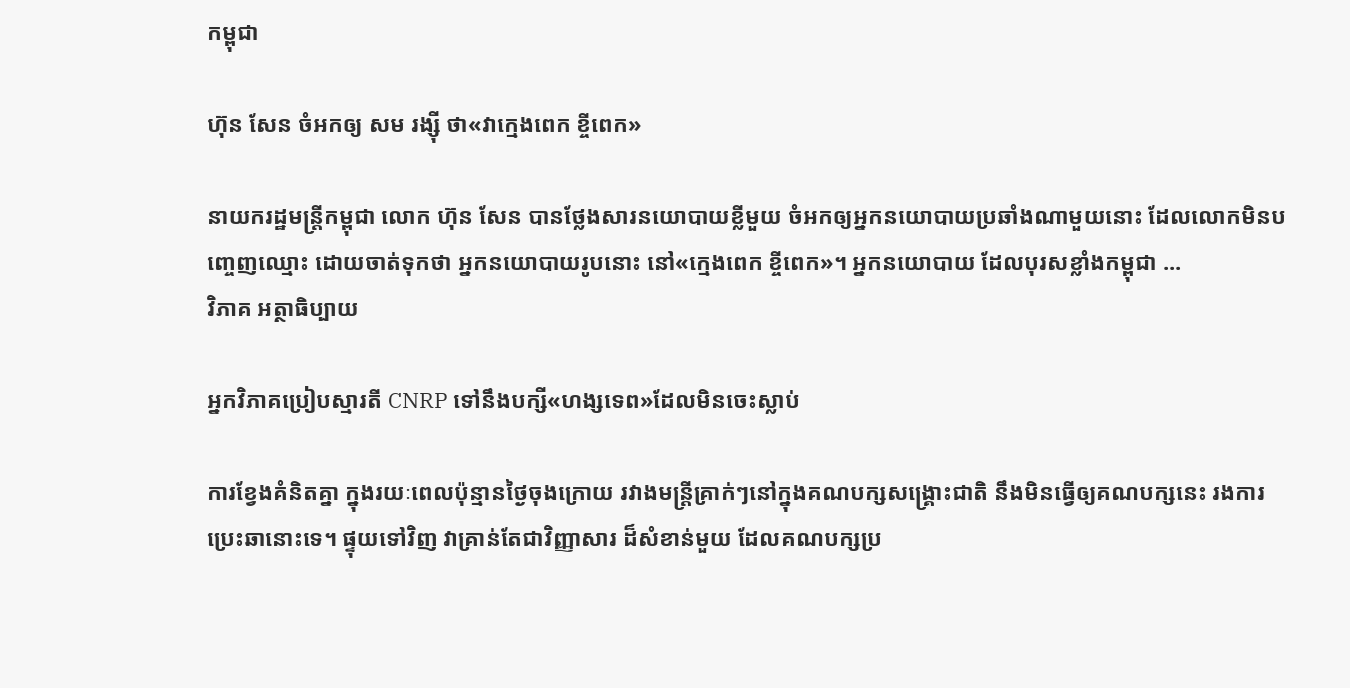កម្ពុជា

ហ៊ុន សែន ចំអកឲ្យ សម រង្ស៊ី ថា«វាក្មេងពេក ខ្ចីពេក»

នាយករដ្ឋមន្ត្រីកម្ពុជា លោក ហ៊ុន សែន បានថ្លែងសារនយោបាយខ្លីមួយ ចំអកឲ្យអ្នកនយោបាយប្រឆាំងណាមួយនោះ ដែលលោកមិនបញ្ចេញឈ្មោះ ដោយចាត់ទុកថា អ្នកនយោបាយរូបនោះ នៅ«ក្មេងពេក ខ្ចីពេក»។ អ្នកនយោបាយ ដែលបុរសខ្លាំងកម្ពុជា ...
វិភាគ អត្ថាធិប្បាយ

អ្នកវិភាគប្រៀបស្មារតី CNRP ទៅនឹងបក្សី«ហង្សទេព»ដែលមិនចេះស្លាប់

ការខ្វែងគំនិតគ្នា ក្នុងរយៈពេលប៉ុន្មានថ្ងៃចុងក្រោយ រវាងមន្ត្រីគ្រាក់ៗនៅក្នុងគណបក្សសង្គ្រោះជាតិ នឹងមិនធ្វើឲ្យគណបក្សនេះ រងការប្រេះឆានោះទេ។ ផ្ទុយទៅវិញ វាគ្រាន់តែជាវិញ្ញាសារ ដ៏សំខាន់មួយ ដែលគណបក្សប្រ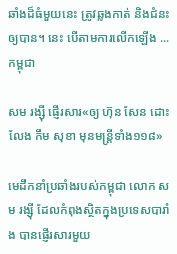ឆាំងដ៏ធំមួយនេះ ត្រូវឆ្លងកាត់ និងជំនះឲ្យបាន។ នេះ បើតាមការលើកឡើង ...
កម្ពុជា

សម រង្ស៊ី ផ្ញើរសារ«ឲ្យ ហ៊ុន សែន ដោះលែង កឹម សុខា មុនមន្ត្រីទាំង១១៨»

មេដឹកនាំប្រឆាំងរបស់កម្ពុជា លោក សម រង្ស៊ី ដែលកំពុងស្ថិតក្នុងប្រទេសបារាំង បានផ្ញើរសារមួយ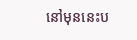នៅមុននេះប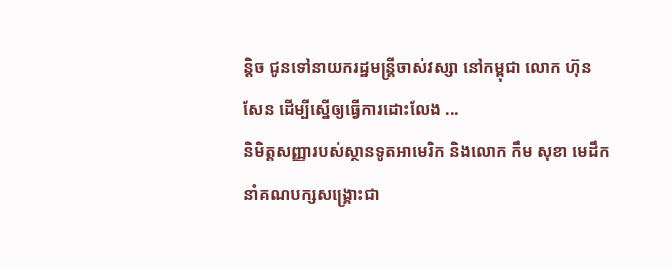ន្តិច ជូនទៅនាយករដ្ឋមន្ត្រីចាស់វស្សា នៅកម្ពុជា លោក ហ៊ុន សែន ដើម្បីស្នើឲ្យធ្វើការដោះលែង ...
និមិត្តសញ្ញារបស់ស្ថានទូតអាមេរិក និងលោក កឹម សុខា មេដឹកនាំគណបក្សសង្គ្រោះជា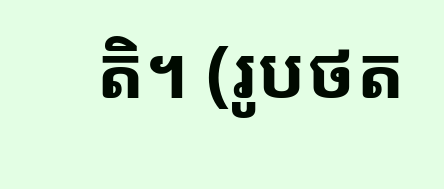តិ។ (រូបថត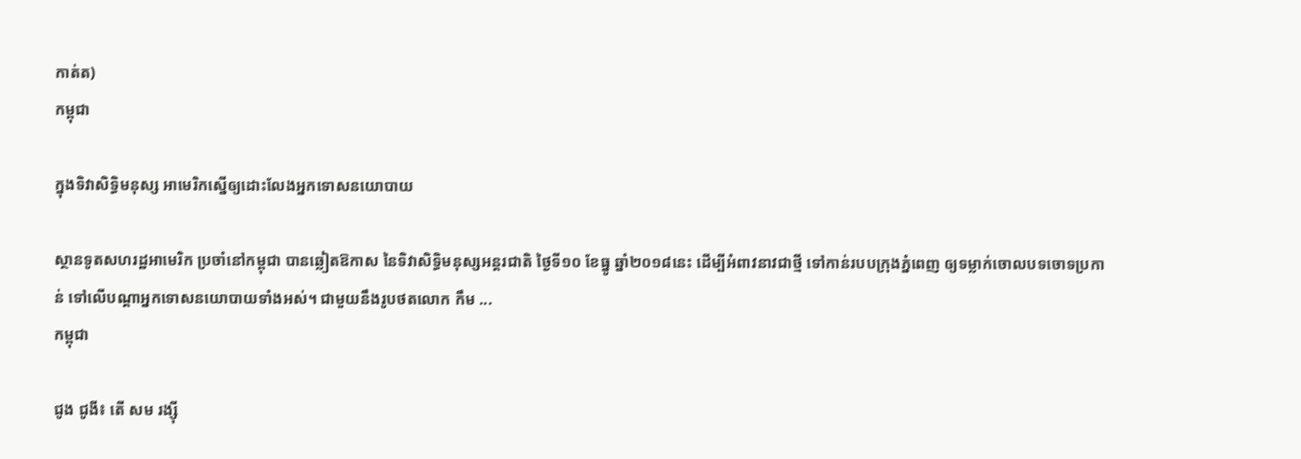កាត់ត)
កម្ពុជា

ក្នុងទិវាសិទ្ធិមនុស្ស អាមេរិកស្នើឲ្យដោះលែងអ្នកទោសនយោបាយ

ស្ថានទូតសហរដ្ឋអាមេរិក ប្រចាំនៅកម្ពុជា បានឆ្លៀតឱកាស នៃទិវាសិទ្ធិមនុស្សអន្តរជាតិ ថ្ងៃទី១០ ខែធ្នូ ឆ្នាំ២០១៨នេះ ដើម្បីអំពាវនាវជាថ្មី ទៅកាន់របបក្រុងភ្នំពេញ ឲ្យទម្លាក់ចោលបទចោទប្រកាន់ ទៅលើបណ្ដាអ្នកទោសនយោបាយទាំងអស់។ ជាមួយនឹងរូបថតលោក កឹម ...
កម្ពុជា

ជូង ជូងី៖ តើ សម រង្ស៊ី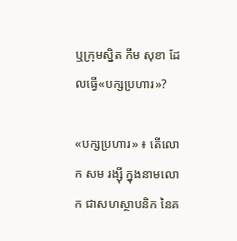ឬក្រុមស្និត កឹម សុខា ដែលធ្វើ«បក្សប្រហារ»?

«បក្សប្រហារ» ៖ តើលោក សម រង្ស៊ី ក្នុងនាមលោក ជាសហស្ថាបនិក នៃគ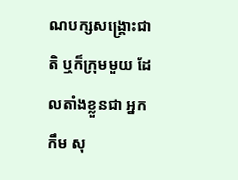ណបក្សសង្គ្រោះជាតិ ឬក៏ក្រុមមួយ ដែលតាំងខ្លួនជា អ្នក កឹម សុ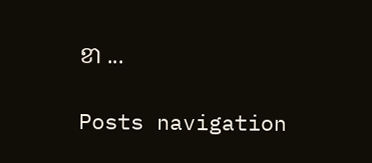ខា ...

Posts navigation